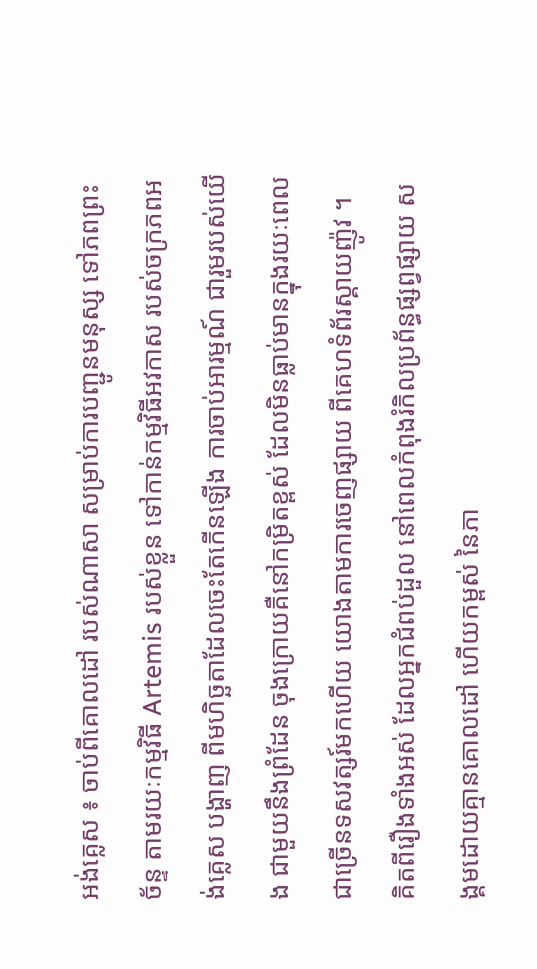អង់គ្លេស ៖ ចាប់ពីគោលដៅ របស់ណាសា សម្រាប់ការបញ្ជូនមនុស្ស ទៅភពព្រះច័ន្ទ តាមរយៈកម្មវិធី Artemis របស់ខ្លួន ទៅកាន់កម្មវិធីអវកាស របស់ចក្រភពអង់គ្លេស បង្ហាញ ពីមហិច្ឆតាដែលចេះតែកើនឡើង ការចាប់អារម្មណ៍ ជារួមរបស់យើង ជាមួយនឹងព្រំដែន ចុងក្រោយគឺនៅកម្រិតខ្ពស់ ដែលមិនធ្លាប់មានក្នុងរយៈពេល ជាច្រើនទសវត្សរ៍មកហើយ យោងតាមការចេញផ្សាយ ពីគេហទំព័រស្គាយញ៉ូវ ។
គិតពីរឿងទាំងអស់ ដែលអ្នកជំពប់ដួល នៅពេលកំពុងរំកិលប្រព័ន្ធផ្សព្វផ្សាយ សង្គមដោយគ្មានគោលដៅ ហើយកម្ពស់ នៃភា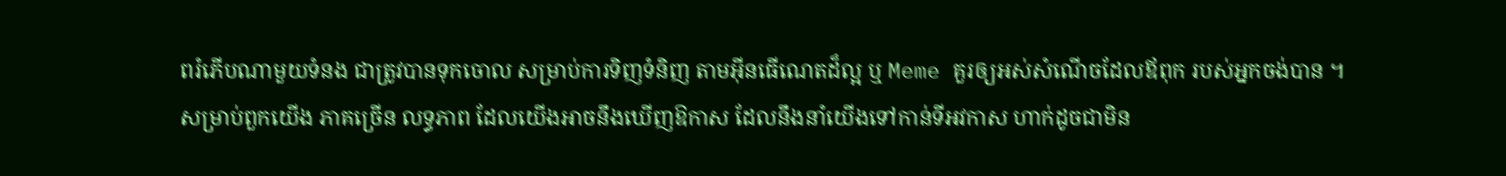ពរំភើបណាមួយទំនង ជាត្រូវបានទុកចោល សម្រាប់ការទិញទំនិញ តាមអ៊ីនធើណេតដ៏ល្អ ឬ Meme គួរឲ្យអស់សំណើចដែលឪពុក របស់អ្នកចង់បាន ។
សម្រាប់ពួកយើង ភាគច្រើន លទ្ធភាព ដែលយើងអាចនឹងឃើញឱកាស ដែលនឹងនាំយើងទៅកាន់ទីអវកាស ហាក់ដូចជាមិន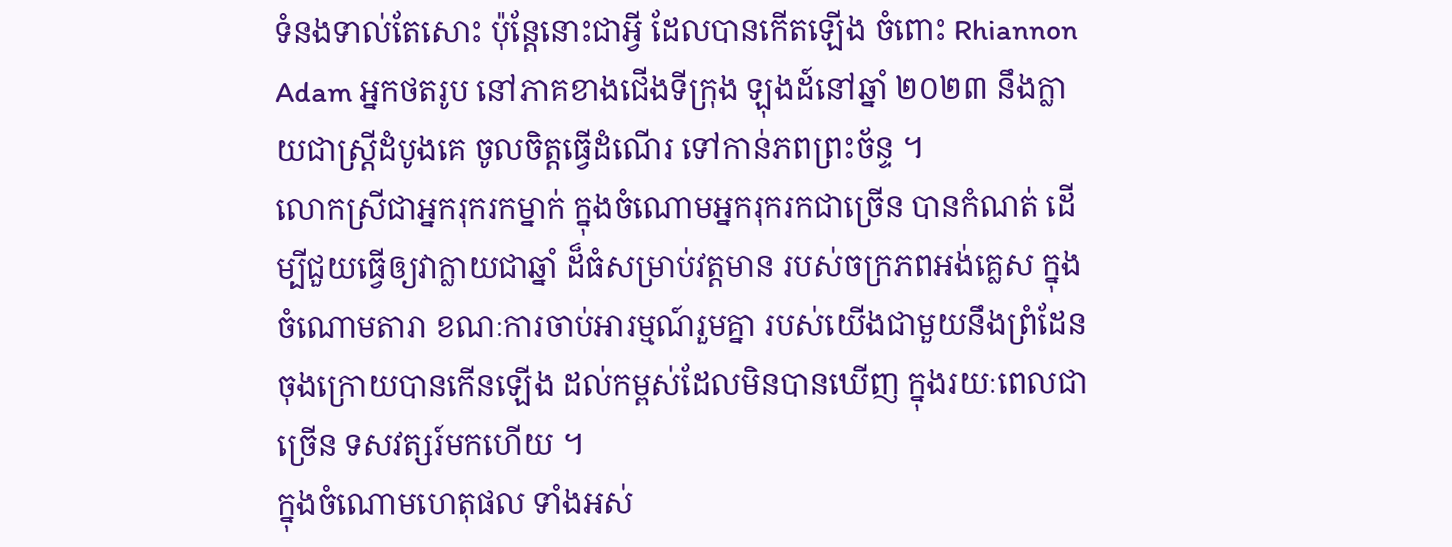ទំនងទាល់តែសោះ ប៉ុន្តែនោះជាអ្វី ដែលបានកើតឡើង ចំពោះ Rhiannon Adam អ្នកថតរូប នៅភាគខាងជើងទីក្រុង ឡុងដ៍នៅឆ្នាំ ២០២៣ នឹងក្លាយជាស្ត្រីដំបូងគេ ចូលចិត្តធ្វើដំណើរ ទៅកាន់ភពព្រះច័ន្ទ ។
លោកស្រីជាអ្នករុករកម្នាក់ ក្នុងចំណោមអ្នករុករកជាច្រើន បានកំណត់ ដើម្បីជួយធ្វើឲ្យវាក្លាយជាឆ្នាំ ដ៏ធំសម្រាប់វត្តមាន របស់ចក្រភពអង់គ្លេស ក្នុងចំណោមតារា ខណៈការចាប់អារម្មណ៍រួមគ្នា របស់យើងជាមួយនឹងព្រំដែន ចុងក្រោយបានកើនឡើង ដល់កម្ពស់ដែលមិនបានឃើញ ក្នុងរយៈពេលជាច្រើន ទសវត្សរ៍មកហើយ ។
ក្នុងចំណោមហេតុផល ទាំងអស់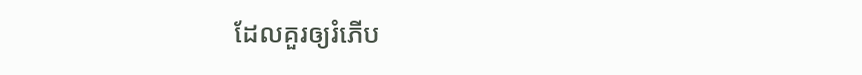ដែលគួរឲ្យរំភើប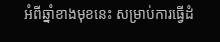អំពីឆ្នាំខាងមុខនេះ សម្រាប់ការធ្វើដំ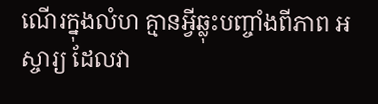ណើរក្នុងលំហ គ្មានអ្វីឆ្លុះបញ្ចាំងពីភាព អស្ចារ្យ ដែលវា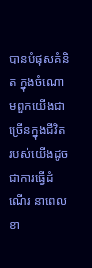បានបំផុសគំនិត ក្នុងចំណោមពួកយើងជាច្រើនក្នុងជីវិត របស់យើងដូចជាការធ្វើដំណើរ នាពេលខា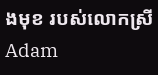ងមុខ របស់លោកស្រី Adam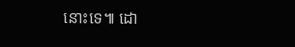នោះទេ៕ ដោ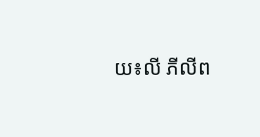យ៖លី ភីលីព